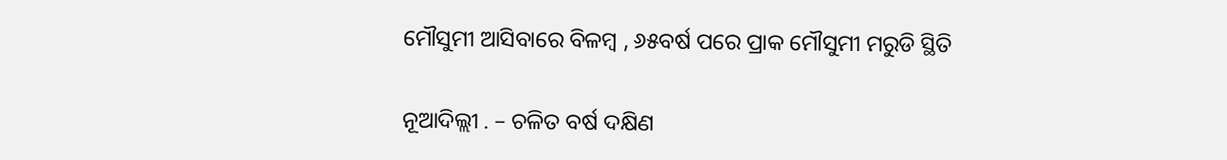ମୌସୁମୀ ଆସିବାରେ ବିଳମ୍ବ , ୬୫ବର୍ଷ ପରେ ପ୍ରାକ ମୌସୁମୀ ମରୁଡି ସ୍ଥିତି

ନୂଆଦିଲ୍ଲୀ . – ଚଳିତ ବର୍ଷ ଦକ୍ଷିଣ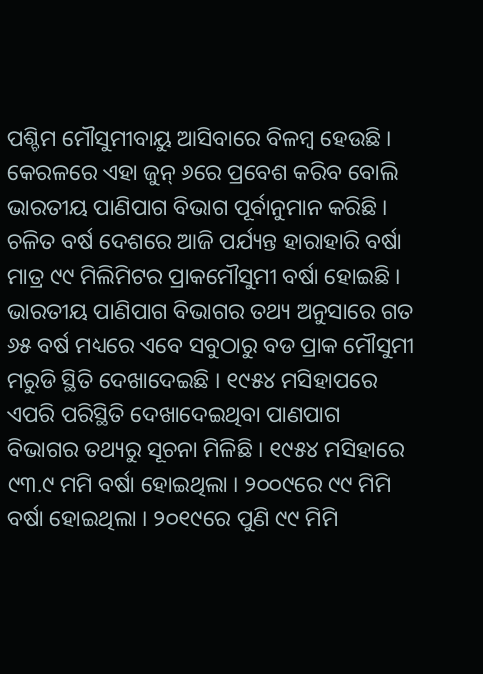ପଶ୍ଚିମ ମୌସୁମୀବାୟୁ ଆସିବାରେ ବିଳମ୍ବ ହେଉଛି । କେରଳରେ ଏହା ଜୁନ୍‌ ୬ରେ ପ୍ରବେଶ କରିବ ବୋଲି ଭାରତୀୟ ପାଣିପାଗ ବିଭାଗ ପୂର୍ବାନୁମାନ କରିଛି । ଚଳିତ ବର୍ଷ ଦେଶରେ ଆଜି ପର୍ଯ୍ୟନ୍ତ ହାରାହାରି ବର୍ଷା ମାତ୍ର ୯୯ ମିଲିମିଟର ପ୍ରାକମୌସୁମୀ ବର୍ଷା ହୋଇଛି । ଭାରତୀୟ ପାଣିପାଗ ବିଭାଗର ତଥ୍ୟ ଅନୁସାରେ ଗତ ୬୫ ବର୍ଷ ମଧ୍ୟରେ ଏବେ ସବୁଠାରୁ ବଡ ପ୍ରାକ ମୌସୁମୀ ମରୁଡି ସ୍ଥିତି ଦେଖାଦେଇଛି । ୧୯୫୪ ମସିହାପରେ ଏପରି ପରିସ୍ଥିତି ଦେଖାଦେଇଥିବା ପାଣପାଗ ବିଭାଗର ତଥ୍ୟରୁ ସୂଚନା ମିଳିଛି । ୧୯୫୪ ମସିହାରେ ୯୩.୯ ମମି ବର୍ଷା ହୋଇଥିଲା । ୨୦୦୯ରେ ୯୯ ମିମି ବର୍ଷା ହୋଇଥିଲା । ୨୦୧୯ରେ ପୁଣି ୯୯ ମିମି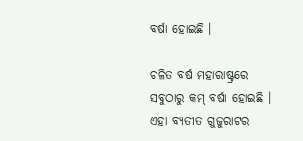ବର୍ଷା ହୋଇଛି ।

ଚଳିତ ବର୍ଷ ମହାରାଷ୍ଟ୍ରରେ ସବୁଠାରୁ କମ୍‌ ବର୍ଷା ହୋଇଛି । ଏହା ବ୍ୟତୀତ ଗୁଜୁରାଟର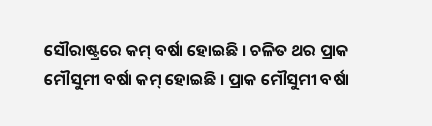ସୌରାଷ୍ଟ୍ରରେ କମ୍‌ ବର୍ଷା ହୋଇଛି । ଚଳିତ ଥର ପ୍ରାକ ମୌସୁମୀ ବର୍ଷା କମ୍‌ ହୋଇଛି । ପ୍ରାକ ମୌସୁମୀ ବର୍ଷା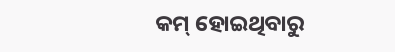କମ୍‌ ହୋଇଥିବାରୁ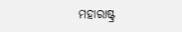ମହାରାଷ୍ଟ୍ର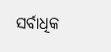ସର୍ବାଧିକ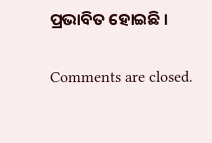ପ୍ରଭାବିତ ହୋଇଛି ।

Comments are closed.